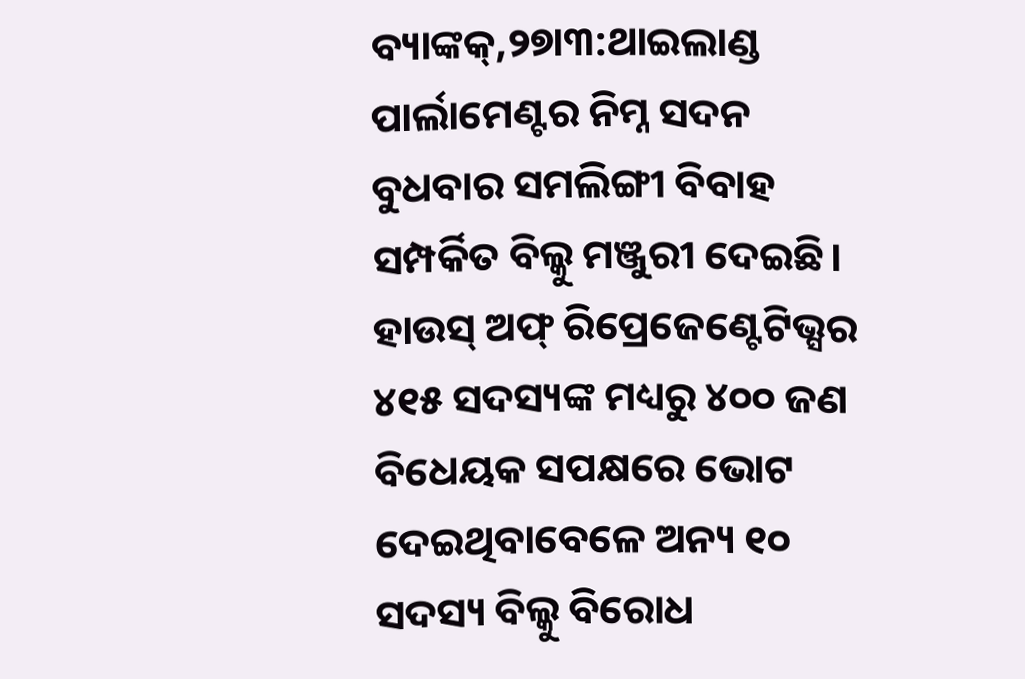ବ୍ୟାଙ୍କକ୍,୨୭ା୩:ଥାଇଲାଣ୍ଡ ପାର୍ଲାମେଣ୍ଟର ନିମ୍ନ ସଦନ ବୁଧବାର ସମଲିଙ୍ଗୀ ବିବାହ ସମ୍ପର୍କିତ ବିଲ୍କୁ ମଞ୍ଜୁରୀ ଦେଇଛି। ହାଉସ୍ ଅଫ୍ ରିପ୍ରେଜେଣ୍ଟେଟିଭ୍ସର ୪୧୫ ସଦସ୍ୟଙ୍କ ମଧ୍ୟରୁ ୪୦୦ ଜଣ ବିଧେୟକ ସପକ୍ଷରେ ଭୋଟ ଦେଇଥିବାବେଳେ ଅନ୍ୟ ୧୦ ସଦସ୍ୟ ବିଲ୍କୁ ବିରୋଧ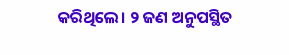କରିଥିଲେ। ୨ ଜଣ ଅନୁପସ୍ଥିତ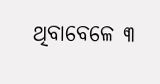ଥିବାବେଳେ ୩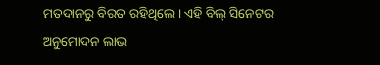ମତଦାନରୁ ବିରତ ରହିଥିଲେ। ଏହି ବିଲ୍ ସିନେଟର ଅନୁମୋଦନ ଲାଭ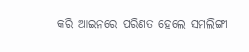କରି ଆଇନରେ ପରିଣତ ହେଲେ ସମଲିଙ୍ଗୀ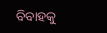ବିବାହକୁ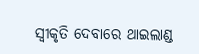ସ୍ବୀକୃତି ଦେବାରେ ଥାଇଲାଣ୍ଡ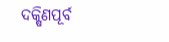ଦକ୍ଷିଣପୂର୍ବ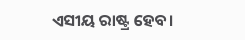ଏସୀୟ ରାଷ୍ଟ୍ର ହେବ।